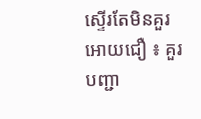ស្ទើរតែមិនគួរអោយជឿ ៖ គួរបញ្ជា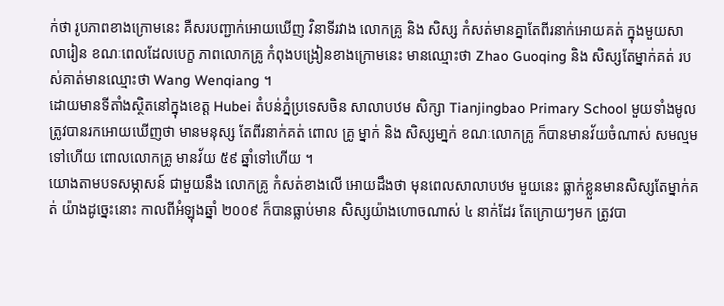ក់ថា រូបភាពខាងក្រោមនេះ គឺសរបញ្ជាក់អោយឃើញ វិនាទីរវាង លោកគ្រូ និង សិស្ស កំសត់មានគ្នាតែពីរនាក់អោយគត់ ក្នុងមួយសាលារៀន ខណៈពេលដែលបេក្ខ ភាពលោកគ្រូ កំពុងបង្រៀនខាងក្រោមនេះ មានឈ្មោះថា Zhao Guoqing និង សិស្សតែម្នាក់គត់ របស់គាត់មានឈ្មោះថា Wang Wenqiang ។
ដោយមានទីតាំងស្ថិតនៅក្នុងខេត្ត Hubei តំបន់ភ្នំប្រទេសចិន សាលាបឋម សិក្សា Tianjingbao Primary School មួយទាំងមូល ត្រូវបានរកអោយឃើញថា មានមនុស្ស តែពីរនាក់គត់ ពោល គ្រូ ម្នាក់ និង សិស្សមា្នក់ ខណៈលោកគ្រូ ក៏បានមានវ័យចំណាស់ សមល្មមទៅហើយ ពោលលោកគ្រូ មានវ័យ ៥៩ ឆ្នាំទៅហើយ ។
យោងតាមបទសម្ភាសន៍ ជាមួយនឹង លោកគ្រូ កំសត់ខាងលើ អោយដឹងថា មុនពេលសាលាបឋម មួយនេះ ធ្លាក់ខ្លួនមានសិស្សតែម្នាក់គត់ យ៉ាងដូច្នេះនោះ កាលពីអំឡុងឆ្នាំ ២០០៩ ក៏បានធ្លាប់មាន សិស្សយ៉ាងហោចណាស់ ៤ នាក់ដែរ តែក្រោយៗមក ត្រូវបា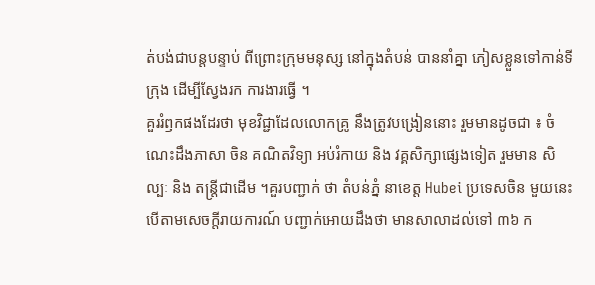ត់បង់ជាបន្តបន្ទាប់ ពីព្រោះក្រុមមនុស្ស នៅក្នុងតំបន់ បាននាំគ្នា ភៀសខ្លួនទៅកាន់ទីក្រុង ដើម្បីស្វែងរក ការងារធ្វើ ។
គួររំឭកផងដែរថា មុខវិជ្ជាដែលលោកគ្រូ នឹងត្រូវបង្រៀននោះ រួមមានដូចជា ៖ ចំណេះដឹងភាសា ចិន គណិតវិទ្យា អប់រំកាយ និង វគ្គសិក្សាផ្សេងទៀត រួមមាន សិល្បៈ និង តន្រ្តីជាដើម ។គួរបញ្ជាក់ ថា តំបន់ភ្នំ នាខេត្ត Hubei ប្រទេសចិន មួយនេះ បើតាមសេចក្តីរាយការណ៍ បញ្ជាក់អោយដឹងថា មានសាលាដល់ទៅ ៣៦ ក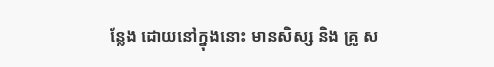ន្លែង ដោយនៅក្នុងនោះ មានសិស្ស និង គ្រូ ស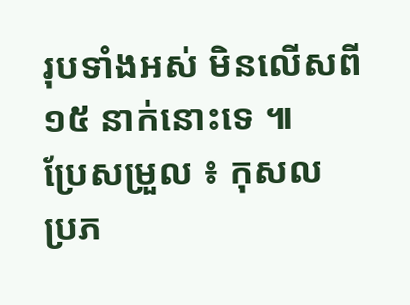រុបទាំងអស់ មិនលើសពី ១៥ នាក់នោះទេ ៕
ប្រែសម្រួល ៖ កុសល
ប្រភ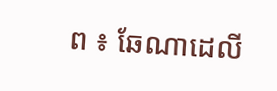ព ៖ ឆែណាដេលី